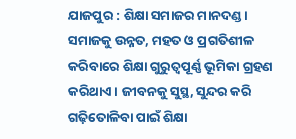ଯାଜପୁର : ଶିକ୍ଷା ସମାଜର ମାନଦଣ୍ଡ। ସମାଜକୁ ଉନ୍ନତ, ମହତ ଓ ପ୍ରଗତିଶୀଳ କରିବାରେ ଶିକ୍ଷା ଗୁରୁତ୍ୱପୂର୍ଣ୍ଣ ଭୂମିକା ଗ୍ରହଣ କରିଥାଏ। ଜୀବନକୁ ସୁସ୍ଥ, ସୁନ୍ଦର କରି ଗଢ଼ିତୋଳିବା ପାଇଁ ଶିକ୍ଷା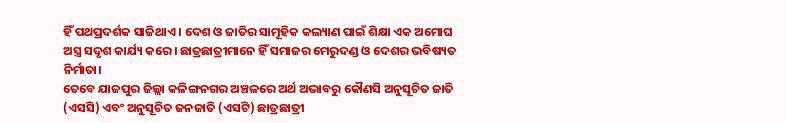ହିଁ ପଥପ୍ରଦର୍ଶକ ସାଜିଥାଏ । ଦେଶ ଓ ଜାତିର ସାମୂହିକ କଲ୍ୟାଣ ପାଇଁ ଶିକ୍ଷା ଏକ ଅମୋଘ ଅସ୍ତ୍ର ସଦୃଶ କାର୍ଯ୍ୟ କରେ। ଛାତ୍ରଛାତ୍ରୀମାନେ ହିଁ ସମାଜର ମେରୁଦଣ୍ଡ ଓ ଦେଶର ଭବିଷ୍ୟତ ନିର୍ମାତା।
ତେବେ ଯାଜପୁର ଜିଲ୍ଲା କଳିଙ୍ଗନଗର ଅଞ୍ଚଳରେ ଅର୍ଥ ଅଭାବରୁ କୌଣସି ଅନୁସୂଚିତ ଜାତି (ଏସସି) ଏବଂ ଅନୁସୂଚିତ ଜନଜାତି (ଏସଟି) ଛାତ୍ରଛାତ୍ରୀ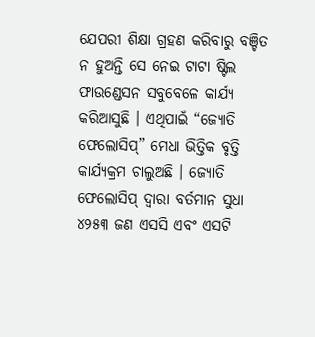ଯେପରୀ ଶିକ୍ଷା ଗ୍ରହଣ କରିବାରୁ ବଞ୍ଚିତ ନ ହୁଅନ୍ତି ସେ ନେଇ ଟାଟା ଷ୍ଟିଲ ଫାଉଣ୍ଡେସନ ସବୁବେଳେ କାର୍ଯ୍ୟ କରିଆସୁଛି । ଏଥିପାଇଁ “ଜ୍ୟୋତି ଫେଲୋସିପ୍” ମେଧା ଭିତ୍ତିକ ବୃତ୍ତି କାର୍ଯ୍ୟକ୍ରମ ଚାଲୁଅଛି । ଜ୍ୟୋତି ଫେଲୋସିପ୍ ଦ୍ଵାରା ବର୍ତମାନ ସୁଧା ୪୨୫୩ ଜଣ ଏସସି ଏବଂ ଏସଟି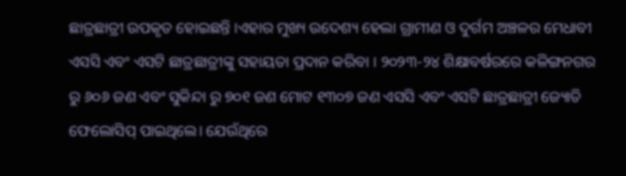ଛାତ୍ରଛାତ୍ରୀ ଉପକୃତ ହୋଇଛନ୍ତି ।ଏହାର ମୁଖ୍ୟ ଉଦେଶ୍ୟ ହେଲା ଗ୍ରାମୀଣ ଓ ଦୁର୍ଗମ ଅଞ୍ଚଳର ମେଧାବୀ ଏସସି ଏବଂ ଏସଟି ଛାତ୍ରଛାତ୍ରୀଙ୍କୁ ସହାୟତା ପ୍ରଦାନ କରିବା । ୨୦୨୩-୨୪ ଶିକ୍ଷାବର୍ଷରରେ କଳିଙ୍ଗନଗର ରୁ ୬୦୬ ଜଣ ଏବଂ ସୁକିନ୍ଦା ରୁ ୭୦୧ ଜଣ ମୋଟ ୧୩୦୭ ଜଣ ଏସସି ଏବଂ ଏସଟି ଛାତ୍ରଛାତ୍ରୀ ଜ୍ୟୋତି ଫେଲୋସିପ୍ ପାଇଥିଲେ। ଯେଉଁଥିରେ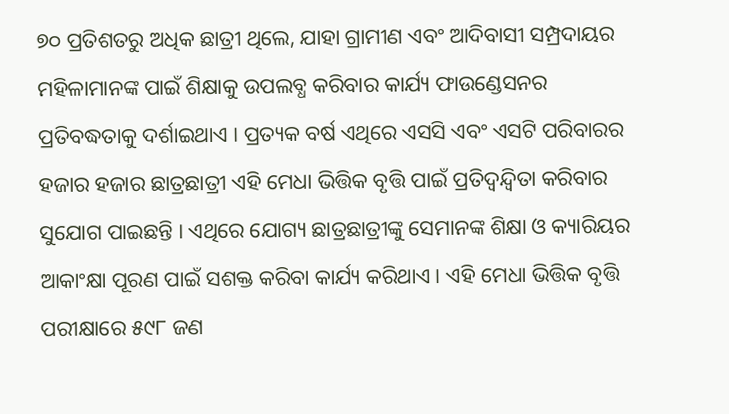୭୦ ପ୍ରତିଶତରୁ ଅଧିକ ଛାତ୍ରୀ ଥିଲେ, ଯାହା ଗ୍ରାମୀଣ ଏବଂ ଆଦିବାସୀ ସମ୍ପ୍ରଦାୟର ମହିଳାମାନଙ୍କ ପାଇଁ ଶିକ୍ଷାକୁ ଉପଲବ୍ଧ କରିବାର କାର୍ଯ୍ୟ ଫାଉଣ୍ଡେସନର ପ୍ରତିବଦ୍ଧତାକୁ ଦର୍ଶାଇଥାଏ । ପ୍ରତ୍ୟକ ବର୍ଷ ଏଥିରେ ଏସସି ଏବଂ ଏସଟି ପରିବାରର ହଜାର ହଜାର ଛାତ୍ରଛାତ୍ରୀ ଏହି ମେଧା ଭିତ୍ତିକ ବୃତ୍ତି ପାଇଁ ପ୍ରତିଦ୍ୱନ୍ଦ୍ୱିତା କରିବାର ସୁଯୋଗ ପାଇଛନ୍ତି । ଏଥିରେ ଯୋଗ୍ୟ ଛାତ୍ରଛାତ୍ରୀଙ୍କୁ ସେମାନଙ୍କ ଶିକ୍ଷା ଓ କ୍ୟାରିୟର ଆକାଂକ୍ଷା ପୂରଣ ପାଇଁ ସଶକ୍ତ କରିବା କାର୍ଯ୍ୟ କରିଥାଏ। ଏହି ମେଧା ଭିତ୍ତିକ ବୃତ୍ତି ପରୀକ୍ଷାରେ ୫୯୮ ଜଣ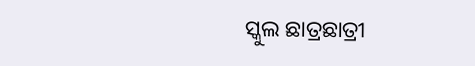ସ୍କୁଲ ଛାତ୍ରଛାତ୍ରୀ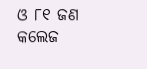ଓ ୮୧ ଜଣ କଲେଜ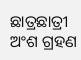ଛାତ୍ରଛାତ୍ରୀ ଅଂଶ ଗ୍ରହଣ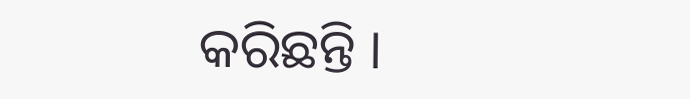କରିଛନ୍ତି ।